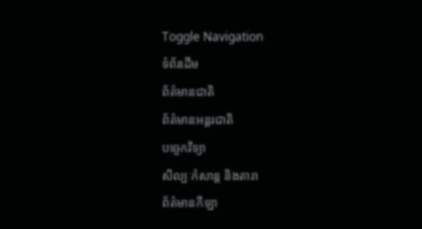Toggle Navigation
ទំព័រដើម
ព័ត៌មានជាតិ
ព័ត៌មានអន្តរជាតិ
បច្ចេកវិទ្យា
សិល្បៈកំសាន្ត និងតារា
ព័ត៌មានកីឡា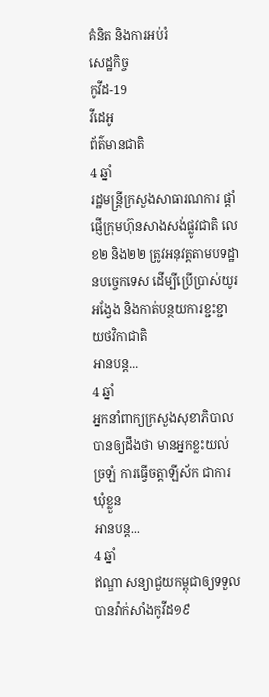គំនិត និងការអប់រំ
សេដ្ឋកិច្ច
កូវីដ-19
វីដេអូ
ព័ត៌មានជាតិ
4 ឆ្នាំ
រដ្ឋមន្ត្រីក្រសួងសាធារណការ ផ្ដាំផ្ញើក្រុមហ៊ុនសាងសង់ផ្លូវជាតិ លេខ២ និង២២ ត្រូវអនុវត្តតាមបទដ្ឋានបច្ចេកទេស ដើម្បីប្រើប្រាស់យូរអង្វែង និងកាត់បន្ថយការខ្ជះខ្ជាយថវិកាជាតិ
អានបន្ត...
4 ឆ្នាំ
អ្នកនាំពាក្យក្រសួងសុខាភិបាល បានឲ្យដឹងថា មានអ្នកខ្លះយល់ច្រឡំ ការធ្វើចត្តាឡីស័ក ជាការឃុំខ្លួន
អានបន្ត...
4 ឆ្នាំ
ឥណ្ឌា សន្យាជួយកម្ពុជាឲ្យទទួលបានវ៉ាក់សាំងកូវីដ១៩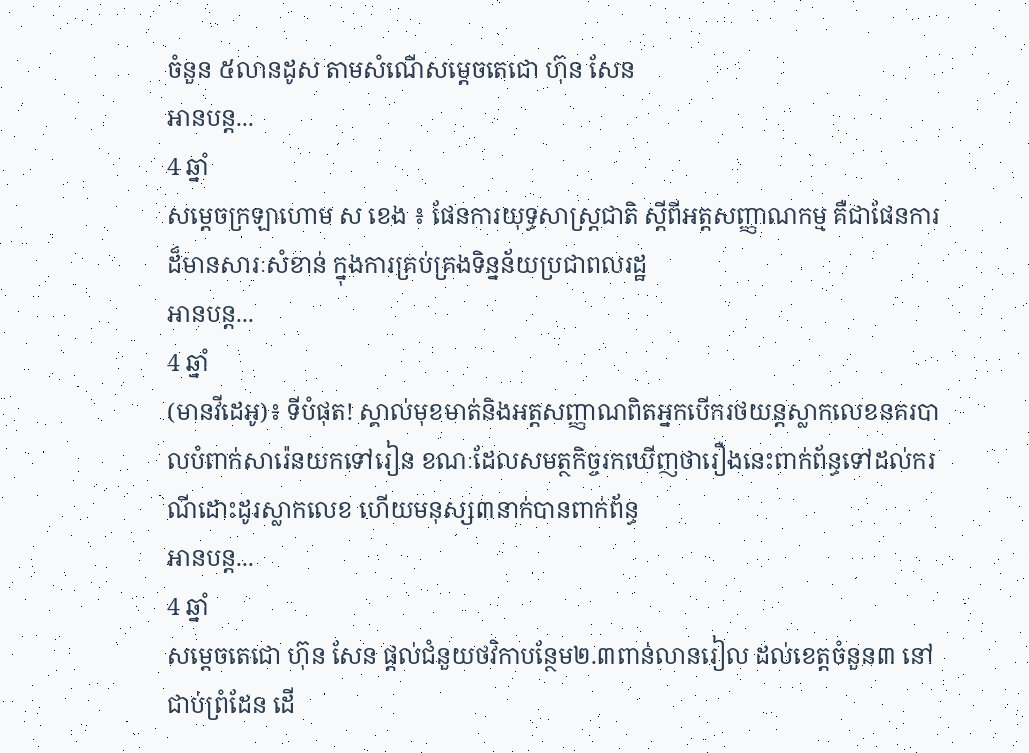ចំនួន ៥លានដូស តាមសំណើសម្ដេចតេជោ ហ៊ុន សែន
អានបន្ត...
4 ឆ្នាំ
សម្ដេចក្រឡាហោម ស ខេង ៖ ផែនការយុទ្ធសាស្ដ្រជាតិ ស្ដីពីអត្តសញ្ញាណកម្ម គឺជាផែនការដ៏មានសារៈសំខាន់ ក្នុងការគ្រប់គ្រងទិន្នន័យប្រជាពលរដ្ឋ
អានបន្ត...
4 ឆ្នាំ
(មានវីដេអូ)៖ ទីបំផុត! ស្គាល់មុខមាត់និងអត្តសញ្ញាណពិតអ្នកបេីករថយន្តស្លាកលេខនគរបាលបំពាក់សារ៉េនយកទៅរៀន ខណៈដែលសមត្ថកិច្ចរកឃេីញថារឿងនេះពាក់ព័ន្ធទៅដល់ករណីដោះដូរស្លាកលេខ ហេីយមនុស្ស៣នាក់បានពាក់ព័ន្ធ
អានបន្ត...
4 ឆ្នាំ
សម្តេចតេជោ ហ៊ុន សែន ផ្តល់ជំនួយថវិកាបន្ថែម២.៣ពាន់លានរៀល ដល់ខេត្តចំនួន៣ នៅជាប់ព្រំដែន ដើ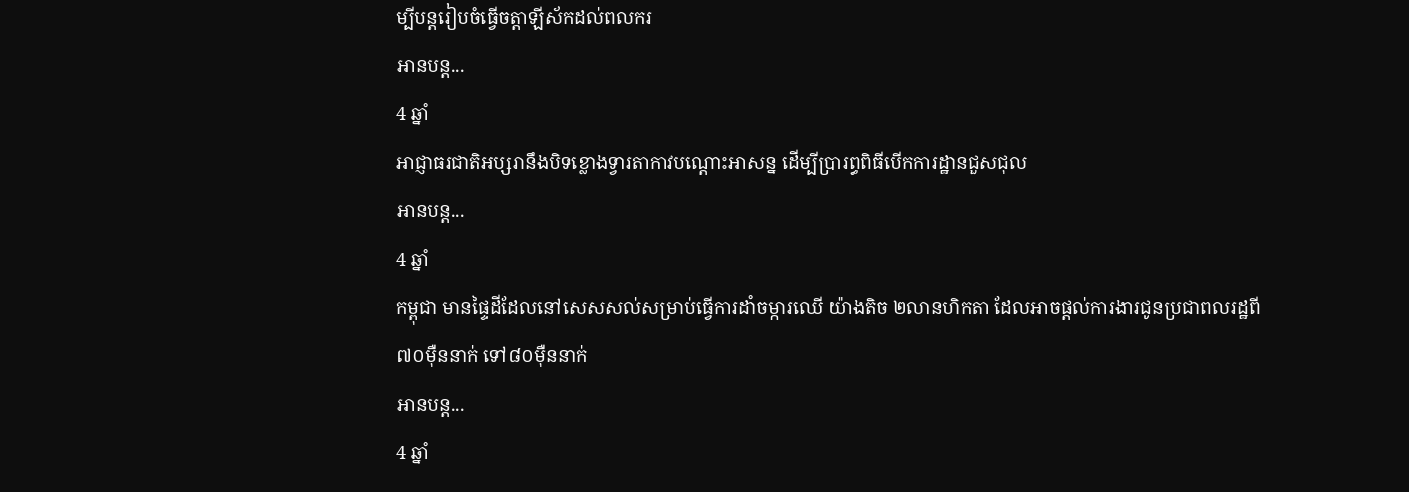ម្បីបន្តរៀបចំធ្វើចត្តាឡីស័កដល់ពលករ
អានបន្ត...
4 ឆ្នាំ
អាជ្ញាធរជាតិអប្សរានឹងបិទខ្លោងទ្វារតាកាវបណ្តោះអាសន្ន ដើម្បីប្រារព្ធពិធីបើកការដ្ឋានជួសជុល
អានបន្ត...
4 ឆ្នាំ
កម្ពុជា មានផ្ទៃដីដែលនៅសេសសល់សម្រាប់ធ្វើការដាំចម្ការឈើ យ៉ាងតិច ២លានហិកតា ដែលអាចផ្តល់ការងារជូនប្រជាពលរដ្ឋពី ៧០ម៉ឺននាក់ ទៅ៨០ម៉ឺននាក់
អានបន្ត...
4 ឆ្នាំ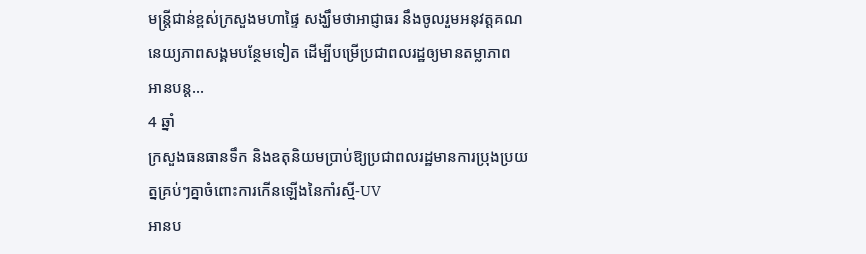មន្ដ្រីជាន់ខ្ពស់ក្រសួងមហាផ្ទៃ សង្ឃឹមថាអាជ្ញាធរ នឹងចូលរួមអនុវត្តគណនេយ្យភាពសង្គមបន្ថែមទៀត ដើម្បីបម្រើប្រជាពលរដ្ឋឲ្យមានតម្លាភាព
អានបន្ត...
4 ឆ្នាំ
ក្រសួងធនធានទឹក និងឧតុនិយមប្រាប់ឱ្យប្រជាពលរដ្ឋមានការប្រុងប្រយត្នគ្រប់ៗគ្នាចំពោះការកើនឡើងនៃកាំរស្មី-UV
អានប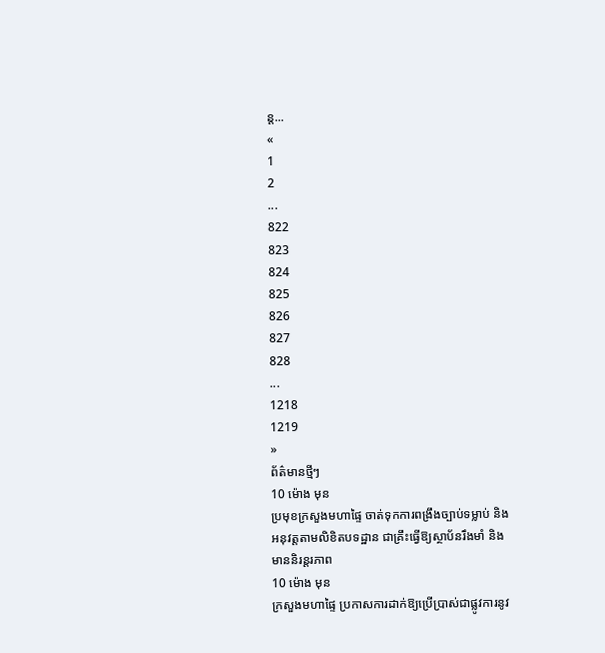ន្ត...
«
1
2
...
822
823
824
825
826
827
828
...
1218
1219
»
ព័ត៌មានថ្មីៗ
10 ម៉ោង មុន
ប្រមុខក្រសួងមហាផ្ទៃ ចាត់ទុកការពង្រឹងច្បាប់ទម្លាប់ និងអនុវត្តតាមលិខិតបទដ្ឋាន ជាគ្រឹះធ្វើឱ្យស្ថាប័នរឹងមាំ និងមាននិរន្តរភាព
10 ម៉ោង មុន
ក្រសួងមហាផ្ទៃ ប្រកាសការដាក់ឱ្យប្រើប្រាស់ជាផ្លូវការនូវ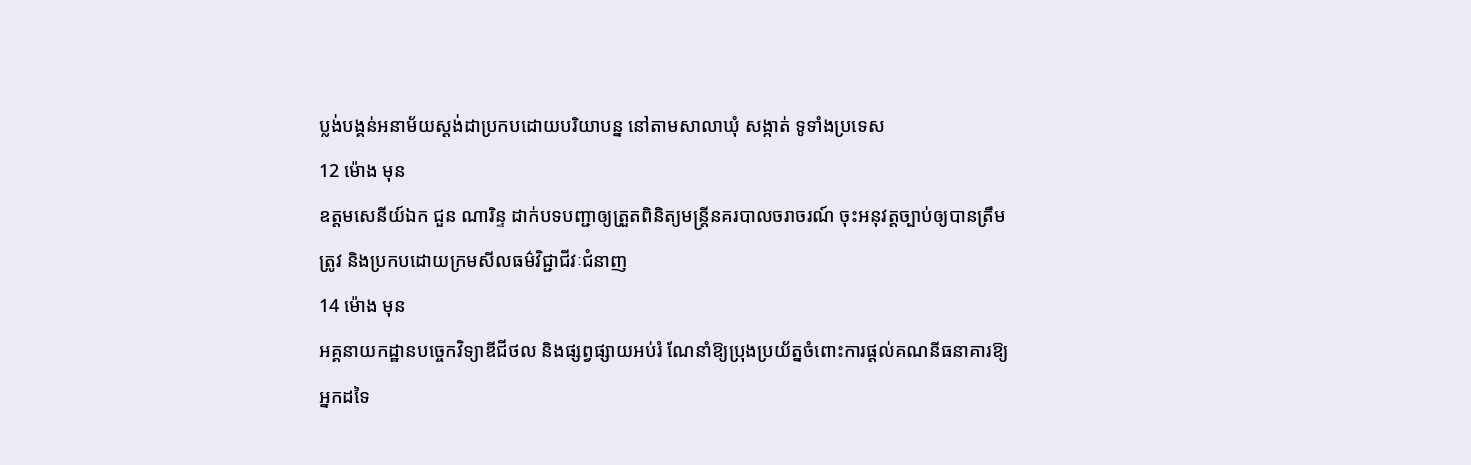ប្លង់បង្គន់អនាម័យស្តង់ដាប្រកបដោយបរិយាបន្ន នៅតាមសាលាឃុំ សង្កាត់ ទូទាំងប្រទេស
12 ម៉ោង មុន
ឧត្តមសេនីយ៍ឯក ជួន ណារិន្ទ ដាក់បទបញ្ជាឲ្យត្រួតពិនិត្យមន្រ្តីនគរបាលចរាចរណ៍ ចុះអនុវត្តច្បាប់ឲ្យបានត្រឹមត្រូវ និងប្រកបដោយក្រមសីលធម៌វិជ្ជាជីវៈជំនាញ
14 ម៉ោង មុន
អគ្គនាយកដ្ឋានបច្ចេកវិទ្យាឌីជីថល និងផ្សព្វផ្សាយអប់រំ ណែនាំឱ្យប្រុងប្រយ័ត្នចំពោះការផ្តល់គណនីធនាគារឱ្យអ្នកដទៃ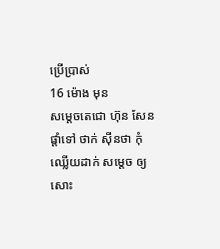ប្រើប្រាស់
16 ម៉ោង មុន
សម្តេចតេជោ ហ៊ុន សែន ផ្តាំទៅ ថាក់ ស៊ីនថា កុំឈ្លើយដាក់ សម្តេច ឲ្យសោះ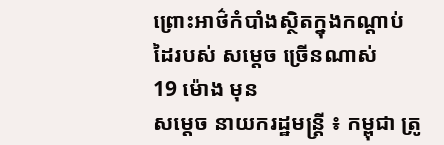ព្រោះអាថ៌កំបាំងស្ថិតក្នុងកណ្តាប់ដៃរបស់ សម្តេច ច្រើនណាស់
19 ម៉ោង មុន
សម្ដេច នាយករដ្ឋមន្ដ្រី ៖ កម្ពុជា ត្រូ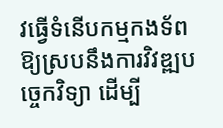វធ្វើទំនើបកម្មកងទ័ពឱ្យស្របនឹងការវិវឌ្ឍបច្ចេកវិទ្យា ដើម្បី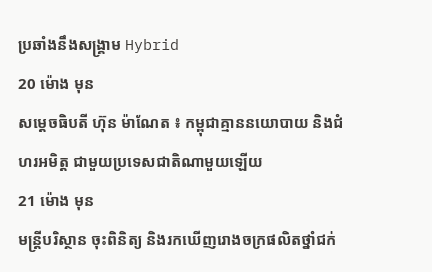ប្រឆាំងនឹងសង្គ្រាម Hybrid
20 ម៉ោង មុន
សម្តេចធិបតី ហ៊ុន ម៉ាណែត ៖ កម្ពុជាគ្មាននយោបាយ និងជំហរអមិត្ត ជាមួយប្រទេសជាតិណាមួយឡើយ
21 ម៉ោង មុន
មន្រ្តីបរិស្ថាន ចុះពិនិត្យ និងរកឃើញរោងចក្រផលិតថ្នាំជក់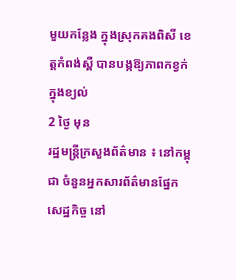មួយកន្លែង ក្នុងស្រុកគងពិសី ខេត្តកំពង់ស្ពឺ បានបង្កឱ្យភាពកខ្វក់ក្នុងខ្យល់
2 ថ្ងៃ មុន
រដ្ឋមន្ត្រីក្រសួងព័ត៌មាន ៖ នៅកម្ពុជា ចំនួនអ្នកសារព័ត៌មានផ្នែកសេដ្ឋកិច្ច នៅ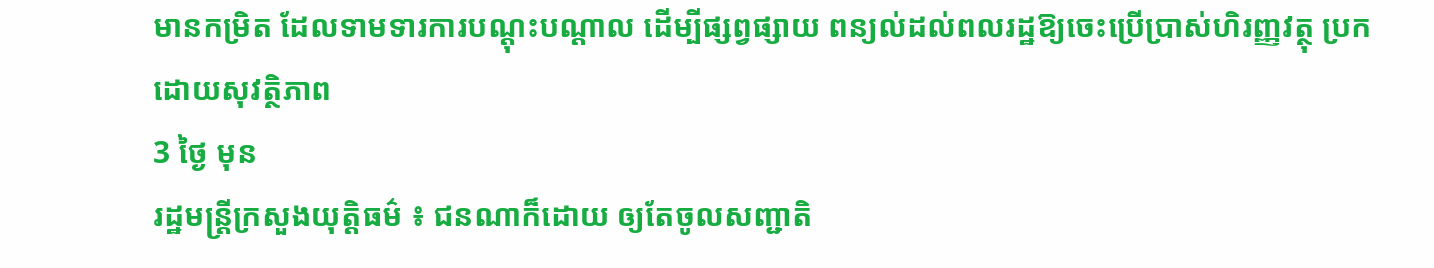មានកម្រិត ដែលទាមទារការបណ្តុះបណ្តាល ដើម្បីផ្សព្វផ្សាយ ពន្យល់ដល់ពលរដ្ឋឱ្យចេះប្រើប្រាស់ហិរញ្ញវត្ថុ ប្រកដោយសុវត្ថិភាព
3 ថ្ងៃ មុន
រដ្ឋមន្រ្តីក្រសួងយុត្តិធម៌ ៖ ជនណាក៏ដោយ ឲ្យតែចូលសញ្ជាតិ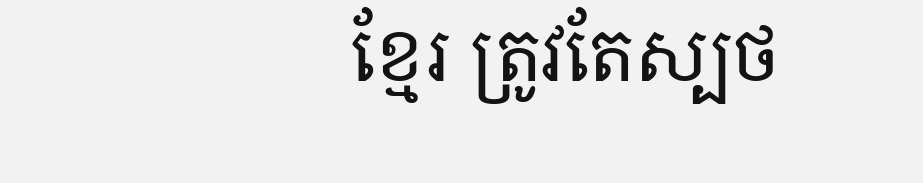ខ្មែរ ត្រូវតែស្បថ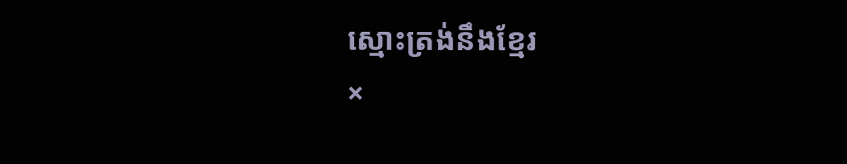ស្មោះត្រង់នឹងខ្មែរ
×